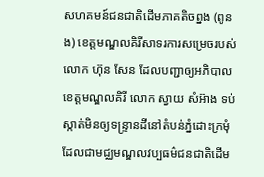សហគមន៍ជនជាតិដើមភាគតិចព្នង (ពូនង) ខេត្តមណ្ឌលគិរីសាទរការសម្រេចរបស់លោក ហ៊ុន សែន ដែលបញ្ជាឲ្យអភិបាលខេត្តមណ្ឌលគិរី លោក ស្វាយ សំអ៊ាង ទប់ស្កាត់មិនឲ្យទន្ទ្រានដីនៅតំបន់ភ្នំដោះក្រមុំដែលជាមជ្ឈមណ្ឌលវប្បធម៌ជនជាតិដើម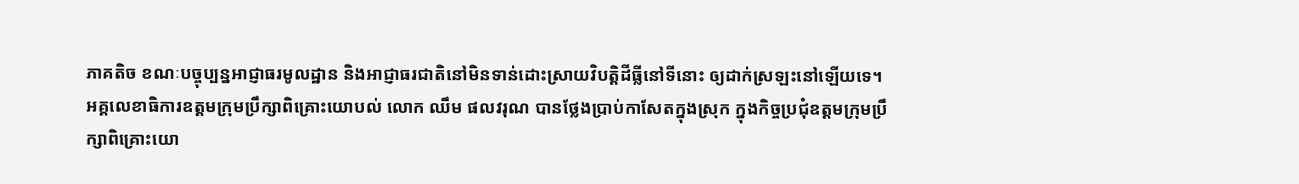ភាគតិច ខណៈបច្ចុប្បន្នអាជ្ញាធរមូលដ្ឋាន និងអាជ្ញាធរជាតិនៅមិនទាន់ដោះស្រាយវិបត្តិដីធ្លីនៅទីនោះ ឲ្យដាក់ស្រឡះនៅឡើយទេ។
អគ្គលេខាធិការឧត្ដមក្រុមប្រឹក្សាពិគ្រោះយោបល់ លោក ឈឹម ផលវរុណ បានថ្លែងប្រាប់កាសែតក្នុងស្រុក ក្នុងកិច្ចប្រជុំឧត្ដមក្រុមប្រឹក្សាពិគ្រោះយោ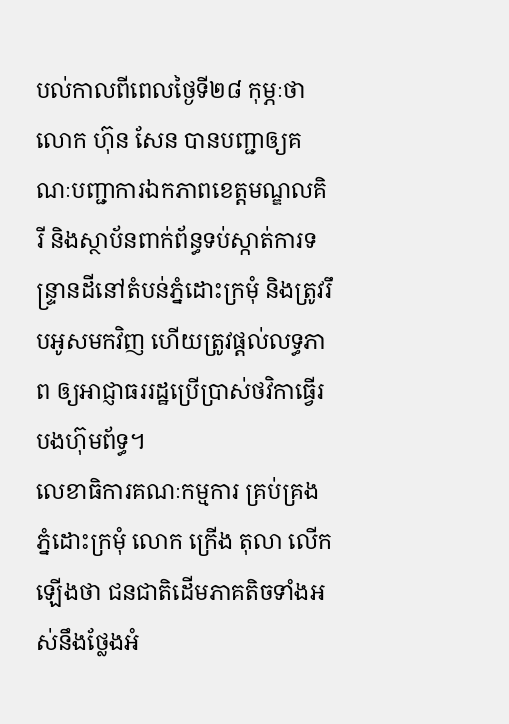បល់កាលពីពេលថ្ងៃទី២៨ កុម្ភៈថា លោក ហ៊ុន សែន បានបញ្ជាឲ្យគណៈបញ្ជាការឯកភាពខេត្តមណ្ឌលគិរី និងស្ថាប័នពាក់ព័ន្ធទប់ស្កាត់ការទន្ទ្រានដីនៅតំបន់ភ្នំដោះក្រមុំ និងត្រូវរឹបអូសមកវិញ ហើយត្រូវផ្ដល់លទ្ធភាព ឲ្យអាជ្ញាធររដ្ឋប្រើប្រាស់ថវិកាធ្វើរបងហ៊ុមព័ទ្ធ។
លេខាធិការគណៈកម្មការ គ្រប់គ្រងភ្នំដោះក្រមុំ លោក ក្រើង តុលា លើកឡើងថា ជនជាតិដើមភាគតិចទាំងអស់នឹងថ្លែងអំ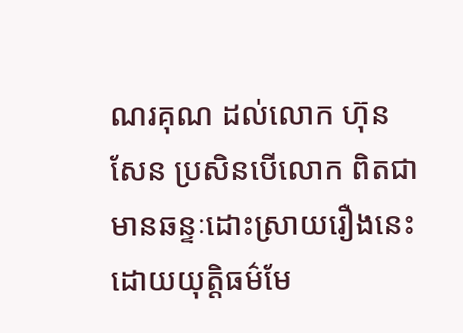ណរគុណ ដល់លោក ហ៊ុន សែន ប្រសិនបើលោក ពិតជាមានឆន្ទៈដោះស្រាយរឿងនេះដោយយុត្តិធម៌មែ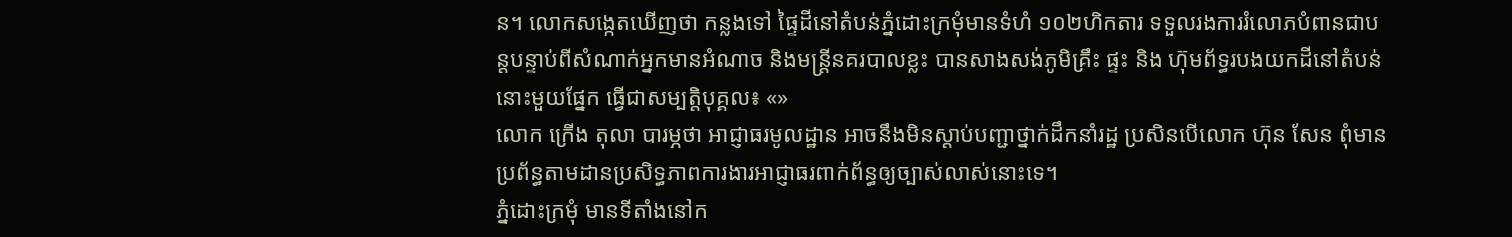ន។ លោកសង្កេតឃើញថា កន្លងទៅ ផ្ទៃដីនៅតំបន់ភ្នំដោះក្រមុំមានទំហំ ១០២ហិកតារ ទទួលរងការរំលោភបំពានជាបន្តបន្ទាប់ពីសំណាក់អ្នកមានអំណាច និងមន្ត្រីនគរបាលខ្លះ បានសាងសង់ភូមិគ្រឹះ ផ្ទះ និង ហ៊ុមព័ទ្ធរបងយកដីនៅតំបន់នោះមួយផ្នែក ធ្វើជាសម្បត្តិបុគ្គល៖ «»
លោក ក្រើង តុលា បារម្ភថា អាជ្ញាធរមូលដ្ឋាន អាចនឹងមិនស្ដាប់បញ្ជាថ្នាក់ដឹកនាំរដ្ឋ ប្រសិនបើលោក ហ៊ុន សែន ពុំមានប្រព័ន្ធតាមដានប្រសិទ្ធភាពការងារអាជ្ញាធរពាក់ព័ន្ធឲ្យច្បាស់លាស់នោះទេ។
ភ្នំដោះក្រមុំ មានទីតាំងនៅក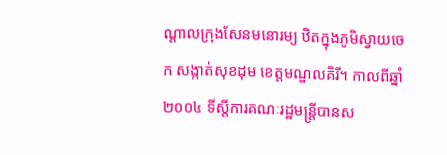ណ្ដាលក្រុងសែនមនោរម្យ ឋិតក្នុងភូមិស្វាយចេក សង្កាត់សុខដុម ខេត្តមណ្ឌលគិរី។ កាលពីឆ្នាំ ២០០៤ ទីស្ដីការគណៈរដ្ឋមន្ត្រីបានស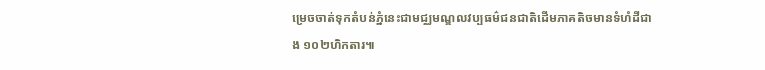ម្រេចចាត់ទុកតំបន់ភ្នំនេះជាមជ្ឈមណ្ឌលវប្បធម៌ជនជាតិដើមភាគតិចមានទំហំដីជាង ១០២ហិកតារ៕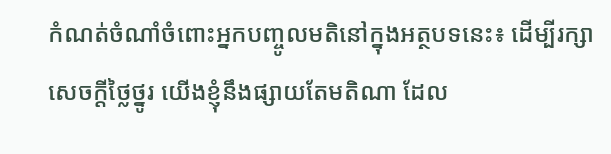កំណត់ចំណាំចំពោះអ្នកបញ្ចូលមតិនៅក្នុងអត្ថបទនេះ៖ ដើម្បីរក្សាសេចក្ដីថ្លៃថ្នូរ យើងខ្ញុំនឹងផ្សាយតែមតិណា ដែល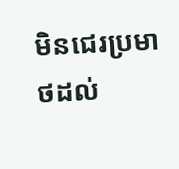មិនជេរប្រមាថដល់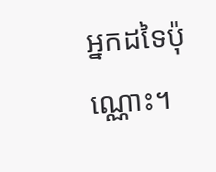អ្នកដទៃប៉ុណ្ណោះ។